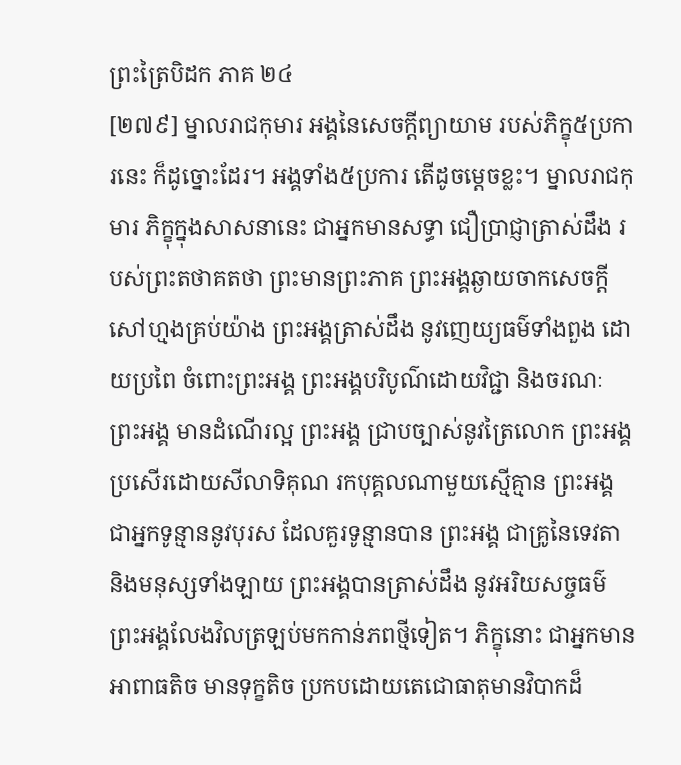ព្រះត្រៃបិដក ភាគ ២៤
[២៧៩] ម្នាលរាជកុមារ អង្គនៃសេចក្តីព្យាយាម របស់ភិក្ខុ៥ប្រការនេះ ក៏ដូច្នោះដែរ។ អង្គទាំង៥ប្រការ តើដូចម្តេចខ្លះ។ ម្នាលរាជកុមារ ភិក្ខុក្នុងសាសនានេះ ជាអ្នកមានសទ្ធា ជឿប្រាជ្ញាត្រាស់ដឹង របស់ព្រះតថាគតថា ព្រះមានព្រះភាគ ព្រះអង្គឆ្ងាយចាកសេចក្តីសៅហ្មងគ្រប់យ៉ាង ព្រះអង្គត្រាស់ដឹង នូវញេយ្យធម៌ទាំងពួង ដោយប្រពៃ ចំពោះព្រះអង្គ ព្រះអង្គបរិបូណ៌ដោយវិជ្ជា និងចរណៈ ព្រះអង្គ មានដំណើរល្អ ព្រះអង្គ ជ្រាបច្បាស់នូវត្រៃលោក ព្រះអង្គប្រសើរដោយសីលាទិគុណ រកបុគ្គលណាមួយស្មើគ្មាន ព្រះអង្គ ជាអ្នកទូន្មាននូវបុរស ដែលគួរទូន្មានបាន ព្រះអង្គ ជាគ្រូនៃទេវតា និងមនុស្សទាំងឡាយ ព្រះអង្គបានត្រាស់ដឹង នូវអរិយសច្ចធម៌ ព្រះអង្គលែងវិលត្រឡប់មកកាន់ភពថ្មីទៀត។ ភិក្ខុនោះ ជាអ្នកមានអាពាធតិច មានទុក្ខតិច ប្រកបដោយតេជោធាតុមានវិបាកដ៏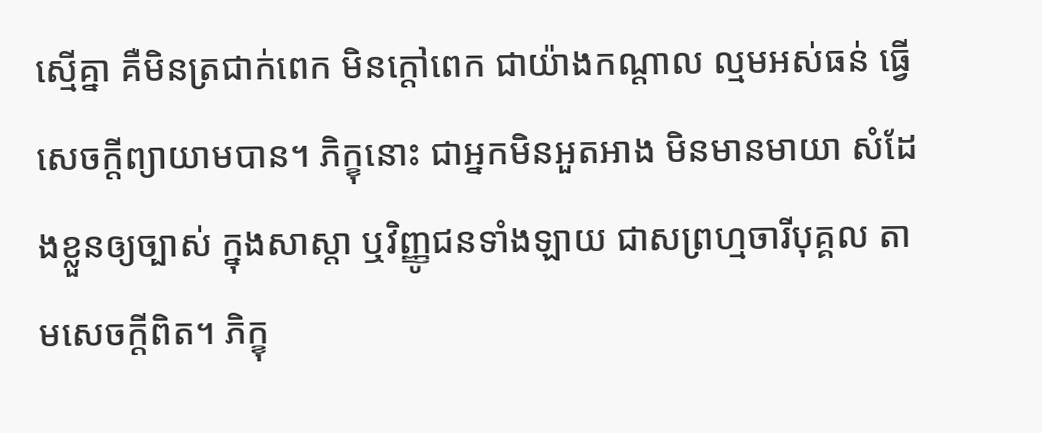ស្មើគ្នា គឺមិនត្រជាក់ពេក មិនក្តៅពេក ជាយ៉ាងកណ្តាល ល្មមអស់ធន់ ធ្វើសេចក្តីព្យាយាមបាន។ ភិក្ខុនោះ ជាអ្នកមិនអួតអាង មិនមានមាយា សំដែងខ្លួនឲ្យច្បាស់ ក្នុងសាស្តា ឬវិញ្ញូជនទាំងឡាយ ជាសព្រហ្មចារីបុគ្គល តាមសេចក្តីពិត។ ភិក្ខុ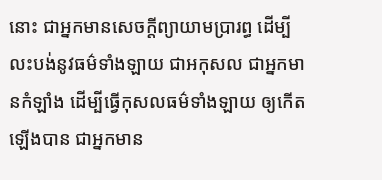នោះ ជាអ្នកមានសេចក្តីព្យាយាមប្រារព្ធ ដើម្បីលះបង់នូវធម៌ទាំងឡាយ ជាអកុសល ជាអ្នកមានកំឡាំង ដើម្បីធ្វើកុសលធម៌ទាំងឡាយ ឲ្យកើតឡើងបាន ជាអ្នកមាន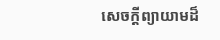សេចក្តីព្យាយាមដ៏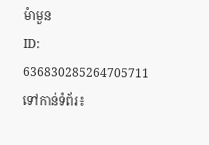មំាមួន
ID: 636830285264705711
ទៅកាន់ទំព័រ៖